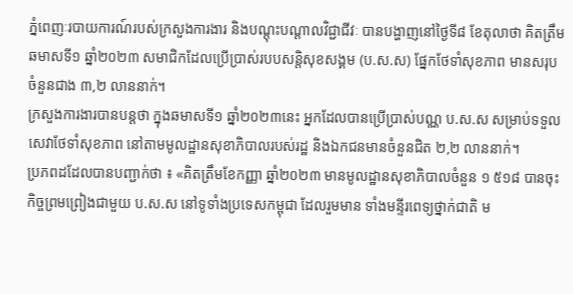ភ្នំពេញៈរបាយការណ៍របស់ក្រសួងការងារ និងបណ្តុះបណ្តាលវិជ្ជាជីវៈ បានបង្ហាញនៅថ្ងៃទី៨ ខែតុលាថា គិតត្រឹមឆមាសទី១ ឆ្នាំ២០២៣ សមាជិកដែលប្រើប្រាស់របបសន្តិសុខសង្គម (ប.ស.ស) ផ្នែកថែទាំសុខភាព មានសរុបចំនួនជាង ៣,២ លាននាក់។
ក្រសួងការងារបានបន្តថា ក្នុងឆមាសទី១ ឆ្នាំ២០២៣នេះ អ្នកដែលបានប្រើប្រាស់បណ្ណ ប.ស.ស សម្រាប់ទទួលសេវាថែទាំសុខភាព នៅតាមមូលដ្ឋានសុខាភិបាលរបស់រដ្ឋ និងឯកជនមានចំនួនជិត ២,២ លាននាក់។
ប្រភពដដែលបានបញ្ជាក់ថា ៖ «គិតត្រឹមខែកញ្ញា ឆ្នាំ២០២៣ មានមូលដ្ឋានសុខាភិបាលចំនួន ១ ៥១៨ បានចុះកិច្ចព្រមព្រៀងជាមួយ ប.ស.ស នៅទូទាំងប្រទេសកម្ពុជា ដែលរួមមាន ទាំងមន្ទីរពេទ្យថ្នាក់ជាតិ ម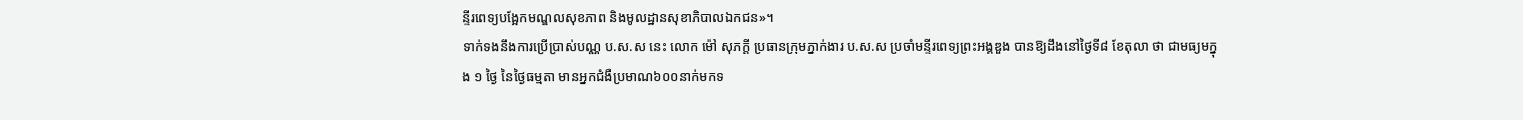ន្ទីរពេទ្យបង្អែកមណ្ឌលសុខភាព និងមូលដ្ឋានសុខាភិបាលឯកជន»។
ទាក់ទងនឹងការប្រើប្រាស់បណ្ណ ប.ស.ស នេះ លោក ម៉ៅ សុភក្តី ប្រធានក្រុមភ្នាក់ងារ ប.ស.ស ប្រចាំមន្ទីរពេទ្យព្រះអង្គឌួង បានឱ្យដឹងនៅថ្ងៃទី៨ ខែតុលា ថា ជាមធ្យមក្នុង ១ ថ្ងៃ នៃថ្ងៃធម្មតា មានអ្នកជំងឺប្រមាណ៦០០នាក់មកទ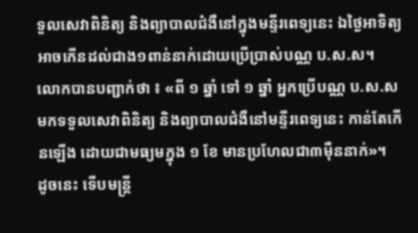ទួលសេវាពិនិត្យ និងព្យាបាលជំងឺនៅក្នុងមន្ទីរពេទ្យនេះ ឯថ្ងៃអាទិត្យអាចកើនដល់ជាង១ពាន់នាក់ដោយប្រើប្រាស់បណ្ណ ប.ស.ស។
លោកបានបញ្ជាក់ថា ៖ «ពី ១ ឆ្នាំ ទៅ ១ ឆ្នាំ អ្នកប្រើបណ្ណ ប.ស.ស មកទទួលសេវាពិនិត្យ និងព្យាបាលជំងឺនៅមន្ទីរពេទ្យនេះ កាន់តែកើនឡើង ដោយជាមធ្យមក្នុង ១ ខែ មានប្រហែលជា៣ម៉ឺននាក់»។
ដូចនេះ ទើបមន្ត្រី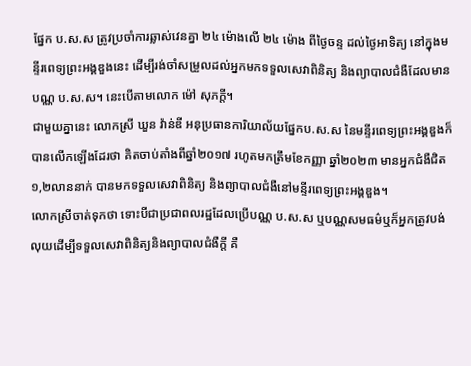ផ្នែក ប.ស.ស ត្រូវប្រចាំការឆ្លាស់វេនគ្នា ២៤ ម៉ោងលើ ២៤ ម៉ោង ពីថ្ងៃចន្ទ ដល់ថ្ងៃអាទិត្យ នៅក្នុងមន្ទីរពេទ្យព្រះអង្គឌួងនេះ ដើម្បីរង់ចាំសម្រួលដល់អ្នកមកទទួលសេវាពិនិត្យ និងព្យាបាលជំងឺដែលមានបណ្ណ ប.ស.ស។ នេះបើតាមលោក ម៉ៅ សុភក្តី។
ជាមួយគ្នានេះ លោកស្រី ឃួន វ៉ាន់ឌី អនុប្រធានការិយាល័យផ្នែកប.ស.ស នៃមន្ទីរពេទ្យព្រះអង្គឌួងក៏បានលើកឡើងដែរថា គិតចាប់តាំងពីឆ្នាំ២០១៧ រហូតមកត្រឹមខែកញ្ញា ឆ្នាំ២០២៣ មានអ្នកជំងឺជិត១,២លាននាក់ បានមកទទួលសេវាពិនិត្យ និងព្យាបាលជំងឺនៅមន្ទីរពេទ្យព្រះអង្គឌួង។
លោកស្រីចាត់ទុកថា ទោះបីជាប្រជាពលរដ្ឋដែលប្រើបណ្ណ ប.ស.ស ឬបណ្ណសមធម៌ឬក៏អ្នកត្រូវបង់លុយដើម្បីទទួលសេវាពិនិត្យនិងព្យាបាលជំងឺក្តី គឺ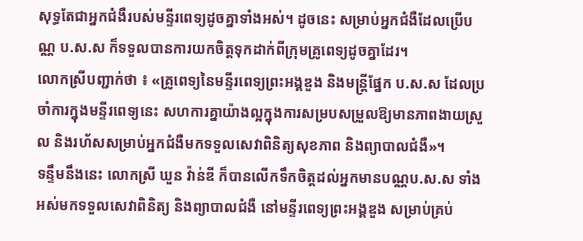សុទ្ធតែជាអ្នកជំងឺរបស់មន្ទីរពេទ្យដូចគ្នាទាំងអស់។ ដូចនេះ សម្រាប់អ្នកជំងឺដែលប្រើបណ្ណ ប.ស.ស ក៏ទទួលបានការយកចិត្តទុកដាក់ពីក្រុមគ្រូពេទ្យដូចគ្នាដែរ។
លោកស្រីបញ្ជាក់ថា ៖ «គ្រូពេទ្យនៃមន្ទីរពេទ្យព្រះអង្គឌួង និងមន្ត្រីផ្នែក ប.ស.ស ដែលប្រចាំការក្នុងមន្ទីរពេទ្យនេះ សហការគ្នាយ៉ាងល្អក្នុងការសម្របសម្រួលឱ្យមានភាពងាយស្រួល និងរហ័សសម្រាប់អ្នកជំងឺមកទទួលសេវាពិនិត្យសុខភាព និងព្យាបាលជំងឺ»។
ទន្ទឹមនឹងនេះ លោកស្រី ឃួន វ៉ាន់ឌី ក៏បានលើកទឹកចិត្តដល់អ្នកមានបណ្ណប.ស.ស ទាំងអស់មកទទួលសេវាពិនិត្យ និងព្យាបាលជំងឺ នៅមន្ទីរពេទ្យព្រះអង្គឌួង សម្រាប់គ្រប់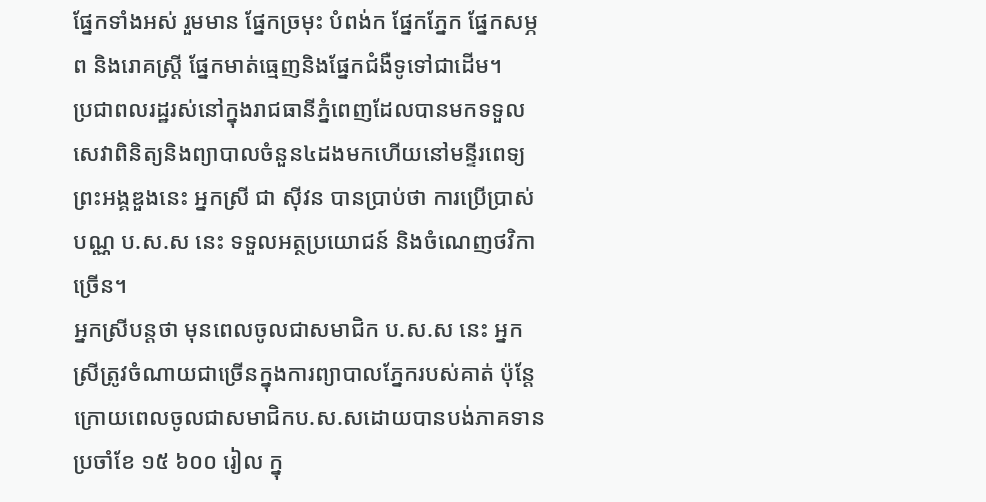ផ្នែកទាំងអស់ រួមមាន ផ្នែកច្រមុះ បំពង់ក ផ្នែកភ្នែក ផ្នែកសម្ភព និងរោគស្ត្រី ផ្នែកមាត់ធ្មេញនិងផ្នែកជំងឺទូទៅជាដើម។
ប្រជាពលរដ្ឋរស់នៅក្នុងរាជធានីភ្នំពេញដែលបានមកទទួលសេវាពិនិត្យនិងព្យាបាលចំនួន៤ដងមកហើយនៅមន្ទីរពេទ្យព្រះអង្គឌួងនេះ អ្នកស្រី ជា ស៊ីវន បានប្រាប់ថា ការប្រើប្រាស់បណ្ណ ប.ស.ស នេះ ទទួលអត្ថប្រយោជន៍ និងចំណេញថវិកាច្រើន។
អ្នកស្រីបន្តថា មុនពេលចូលជាសមាជិក ប.ស.ស នេះ អ្នកស្រីត្រូវចំណាយជាច្រើនក្នុងការព្យាបាលភ្នែករបស់គាត់ ប៉ុន្តែក្រោយពេលចូលជាសមាជិកប.ស.សដោយបានបង់ភាគទានប្រចាំខែ ១៥ ៦០០ រៀល ក្នុ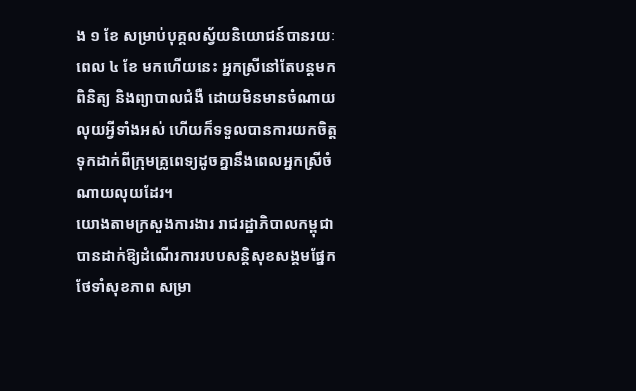ង ១ ខែ សម្រាប់បុគ្គលស្វ័យនិយោជន៍បានរយៈពេល ៤ ខែ មកហើយនេះ អ្នកស្រីនៅតែបន្តមកពិនិត្យ និងព្យាបាលជំងឺ ដោយមិនមានចំណាយលុយអ្វីទាំងអស់ ហើយក៏ទទួលបានការយកចិត្តទុកដាក់ពីក្រុមគ្រូពេទ្យដូចគ្នានឹងពេលអ្នកស្រីចំណាយលុយដែរ។
យោងតាមក្រសួងការងារ រាជរដ្ឋាភិបាលកម្ពុជាបានដាក់ឱ្យដំណើរការរបបសន្តិសុខសង្គមផ្នែកថែទាំសុខភាព សម្រា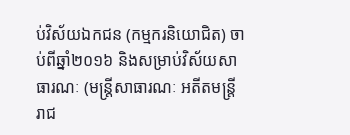ប់វិស័យឯកជន (កម្មករនិយោជិត) ចាប់ពីឆ្នាំ២០១៦ និងសម្រាប់វិស័យសាធារណៈ (មន្ត្រីសាធារណៈ អតីតមន្ត្រីរាជ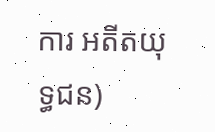ការ អតីតយុទ្ធជន)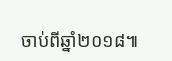ចាប់ពីឆ្នាំ២០១៨៕